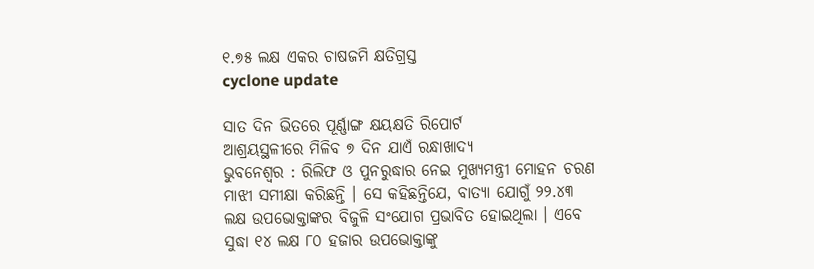୧.୭୫ ଲକ୍ଷ ଏକର ଚାଷଜମି କ୍ଷତିଗ୍ରସ୍ତ
cyclone update

ସାତ ଦିନ ଭିତରେ ପୂର୍ଣ୍ଣାଙ୍ଗ କ୍ଷୟକ୍ଷତି ରିପୋର୍ଟ
ଆଶ୍ରୟସ୍ଥଳୀରେ ମିଳିବ ୭ ଦିନ ଯାଏଁ ରନ୍ଧାଖାଦ୍ୟ
ଭୁବନେଶ୍ୱର : ରିଲିଫ ଓ ପୁନରୁଦ୍ଧାର ନେଇ ମୁଖ୍ୟମନ୍ତ୍ରୀ ମୋହନ ଚରଣ ମାଝୀ ସମୀକ୍ଷା କରିଛନ୍ତି । ସେ କହିଛନ୍ତିଯେ, ବାତ୍ୟା ଯୋଗୁଁ ୨୨.୪୩ ଲକ୍ଷ ଉପଭୋକ୍ତାଙ୍କର ବିଜୁଳି ସଂଯୋଗ ପ୍ରଭାବିତ ହୋଇଥିଲା । ଏବେ ସୁଦ୍ଧା ୧୪ ଲକ୍ଷ ୮୦ ହଜାର ଉପଭୋକ୍ତାଙ୍କୁ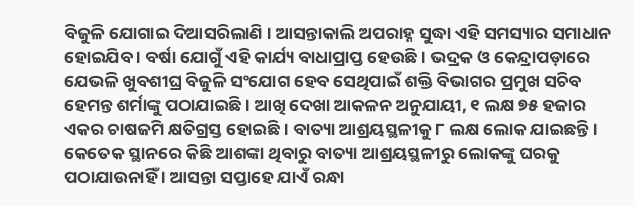ବିଜୁଳି ଯୋଗାଇ ଦିଆସରିଲାଣି । ଆସନ୍ତାକାଲି ଅପରାହ୍ନ ସୁଦ୍ଧା ଏହି ସମସ୍ୟାର ସମାଧାନ ହୋଇଯିବ । ବର୍ଷା ଯୋଗୁଁ ଏହି କାର୍ଯ୍ୟ ବାଧାପ୍ରାପ୍ତ ହେଉଛି । ଭଦ୍ରକ ଓ କେନ୍ଦ୍ରାପଡ଼ାରେ ଯେଭଳି ଖୁବଶୀଘ୍ର ବିଜୁଳି ସଂଯୋଗ ହେବ ସେଥିପାଇଁ ଶକ୍ତି ବିଭାଗର ପ୍ରମୁଖ ସଚିବ ହେମନ୍ତ ଶର୍ମାଙ୍କୁ ପଠାଯାଇଛି । ଆଖି ଦେଖା ଆକଳନ ଅନୁଯାୟୀ, ୧ ଲକ୍ଷ ୭୫ ହଜାର ଏକର ଚାଷଜମି କ୍ଷତିଗ୍ରସ୍ତ ହୋଇଛି । ବାତ୍ୟା ଆଶ୍ରୟସ୍ଥଳୀକୁ ୮ ଲକ୍ଷ ଲୋକ ଯାଇଛନ୍ତି । କେତେକ ସ୍ଥାନରେ କିଛି ଆଶଙ୍କା ଥିବାରୁ ବାତ୍ୟା ଆଶ୍ରୟସ୍ଥଳୀରୁ ଲୋକଙ୍କୁ ଘରକୁ ପଠାଯାଉନାହିଁ । ଆସନ୍ତା ସପ୍ତାହେ ଯାଏଁ ରନ୍ଧା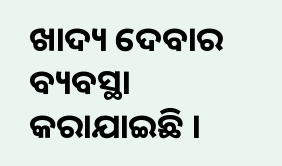ଖାଦ୍ୟ ଦେବାର ବ୍ୟବସ୍ଥା କରାଯାଇଛି ।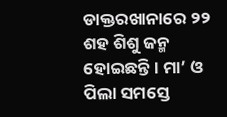ଡାକ୍ତରଖାନାରେ ୨୨ ଶହ ଶିଶୁ ଜନ୍ମ ହୋଇଛନ୍ତି । ମା’ ଓ ପିଲା ସମସ୍ତେ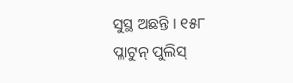ସୁସ୍ଥ ଅଛନ୍ତି । ୧୫୮ ପ୍ଳାଟୁନ୍ ପୁଲିସ୍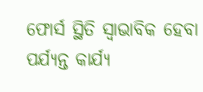ଫୋର୍ସ ସ୍ଥିତି ସ୍ୱାଭାବିକ ହେବା ପର୍ଯ୍ୟନ୍ତ କାର୍ଯ୍ୟ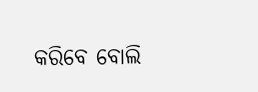କରିବେ ବୋଲି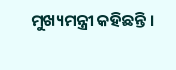ମୁଖ୍ୟମନ୍ତ୍ରୀ କହିଛନ୍ତି ।